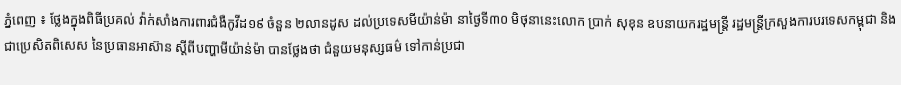ភ្នំពេញ ៖ ថ្លែងក្នុងពិធីប្រគល់ វ៉ាក់សាំងការពារជំងឺកូវីដ១៩ ចំនួន ២លានដូស ដល់ប្រទេសមីយ៉ាន់ម៉ា នាថ្ងៃទី៣០ មិថុនានេះលោក ប្រាក់ សុខុន ឧបនាយករដ្ឋមន្ត្រី រដ្ឋមន្ត្រីក្រសួងការបរទេសកម្ពុជា និង ជាប្រេសិតពិសេស នៃប្រធានអាស៊ាន ស្ដីពីបញ្ហាមីយ៉ាន់ម៉ា បានថ្លែងថា ជំនួយមនុស្សធម៌ ទៅកាន់ប្រជា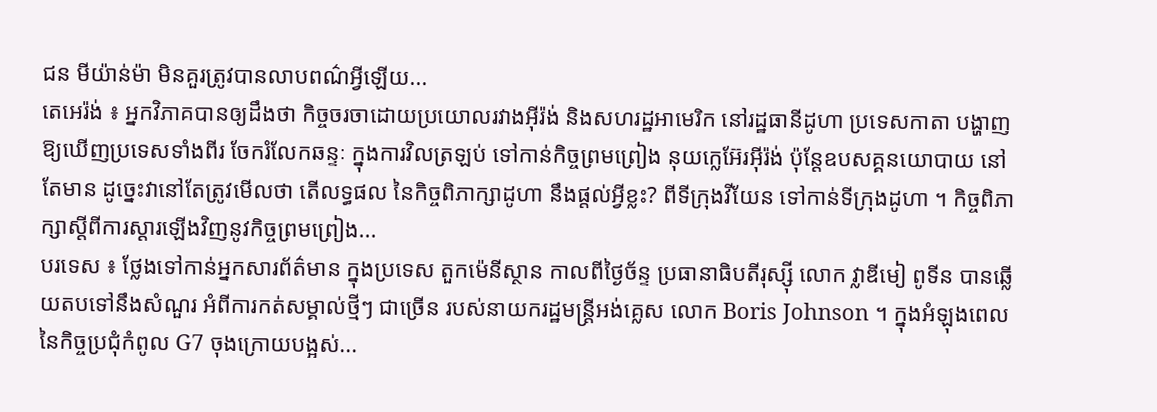ជន មីយ៉ាន់ម៉ា មិនគួរត្រូវបានលាបពណ៌អ្វីឡើយ...
តេអេរ៉ង់ ៖ អ្នកវិភាគបានឲ្យដឹងថា កិច្ចចរចាដោយប្រយោលរវាងអ៊ីរ៉ង់ និងសហរដ្ឋអាមេរិក នៅរដ្ឋធានីដូហា ប្រទេសកាតា បង្ហាញឱ្យឃើញប្រទេសទាំងពីរ ចែករំលែកឆន្ទៈ ក្នុងការវិលត្រឡប់ ទៅកាន់កិច្ចព្រមព្រៀង នុយក្លេអ៊ែរអ៊ីរ៉ង់ ប៉ុន្តែឧបសគ្គនយោបាយ នៅតែមាន ដូច្នេះវានៅតែត្រូវមើលថា តើលទ្ធផល នៃកិច្ចពិភាក្សាដូហា នឹងផ្តល់អ្វីខ្លះ? ពីទីក្រុងវីយែន ទៅកាន់ទីក្រុងដូហា ។ កិច្ចពិភាក្សាស្តីពីការស្ដារឡើងវិញនូវកិច្ចព្រមព្រៀង...
បរទេស ៖ ថ្លែងទៅកាន់អ្នកសារព័ត៌មាន ក្នុងប្រទេស តួកម៉េនីស្ថាន កាលពីថ្ងៃច័ន្ទ ប្រធានាធិបតីរុស្ស៊ី លោក វ្លាឌីមៀ ពូទីន បានឆ្លើយតបទៅនឹងសំណួរ អំពីការកត់សម្គាល់ថ្មីៗ ជាច្រើន របស់នាយករដ្ឋមន្ត្រីអង់គ្លេស លោក Boris Johnson ។ ក្នុងអំឡុងពេល នៃកិច្ចប្រជុំកំពូល G7 ចុងក្រោយបង្អស់...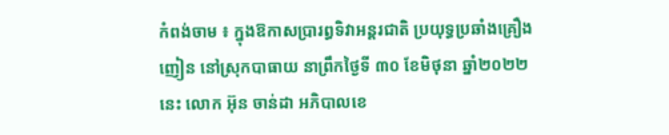កំពង់ចាម ៖ ក្នុងឱកាសប្រារព្ធទិវាអន្តរជាតិ ប្រយុទ្ធប្រឆាំងគ្រឿងញៀន នៅស្រុកបាធាយ នាព្រឹកថ្ងៃទី ៣០ ខែមិថុនា ឆ្នាំ២០២២ នេះ លោក អ៊ុន ចាន់ដា អភិបាលខេ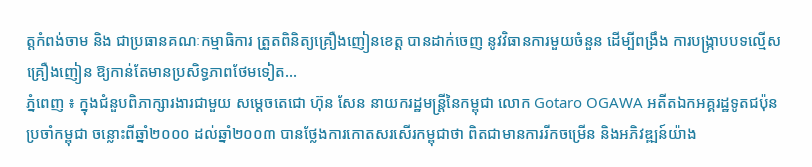ត្តកំពង់ចាម និង ជាប្រធានគណៈកម្មាធិការ ត្រួតពិនិត្យគ្រឿងញៀនខេត្ត បានដាក់ចេញ នូវវិធានការមួយចំនួន ដើម្បីពង្រឹង ការបង្ក្រាបបទល្មើសគ្រឿងញៀន ឱ្យកាន់តែមានប្រសិទ្ធភាពថែមទៀត...
ភ្នំពេញ ៖ ក្នុងជំនួបពិភាក្សារងារជាមួយ សម្ដេចតេជោ ហ៊ុន សែន នាយករដ្ឋមន្ដ្រីនៃកម្ពុជា លោក Gotaro OGAWA អតីតឯកអគ្គរដ្ឋទូតជប៉ុន ប្រចាំកម្ពុជា ចន្លោះពីឆ្នាំ២០០០ ដល់ឆ្នាំ២០០៣ បានថ្លែងការកោតសរសើរកម្ពុជាថា ពិតជាមានការរីកចម្រើន និងអភិវឌ្ឍន៍យ៉ាង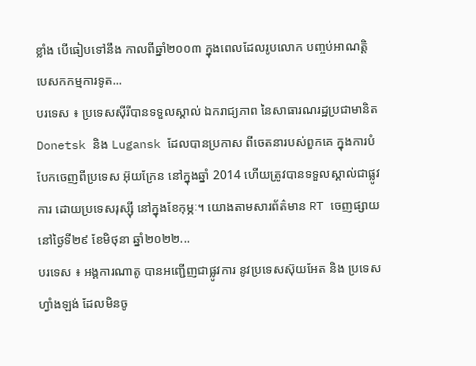ខ្លាំង បើធៀបទៅនឹង កាលពីឆ្នាំ២០០៣ ក្នុងពេលដែលរូបលោក បញ្ចប់អាណត្តិ បេសកកម្មការទូត...
បរទេស ៖ ប្រទេសស៊ីរីបានទទួលស្គាល់ ឯករាជ្យភាព នៃសាធារណរដ្ឋប្រជាមានិត Donetsk និង Lugansk ដែលបានប្រកាស ពីចេតនារបស់ពួកគេ ក្នុងការបំបែកចេញពីប្រទេស អ៊ុយក្រែន នៅក្នុងឆ្នាំ 2014 ហើយត្រូវបានទទួលស្គាល់ជាផ្លូវការ ដោយប្រទេសរុស្ស៊ី នៅក្នុងខែកុម្ភៈ។ យោងតាមសារព័ត៌មាន RT ចេញផ្សាយនៅថ្ងៃទី២៩ ខែមិថុនា ឆ្នាំ២០២២...
បរទេស ៖ អង្គការណាតូ បានអញ្ជើញជាផ្លូវការ នូវប្រទេសស៊ុយអែត និង ប្រទេសហ្វាំងឡង់ ដែលមិនចូ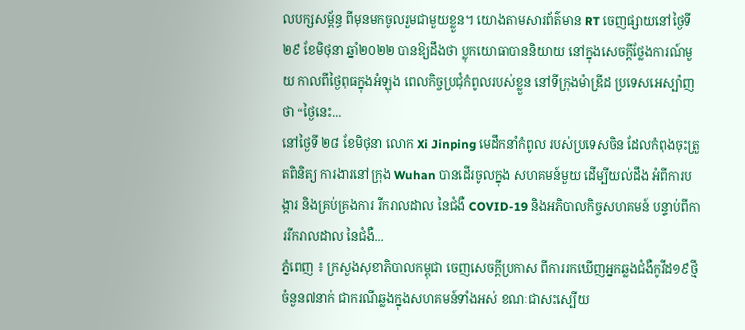លបក្សសម្ព័ន្ធ ពីមុនមកចូលរួមជាមួយខ្លួន។ យោងតាមសារព័ត៌មាន RT ចេញផ្សាយនៅថ្ងៃទី២៩ ខែមិថុនា ឆ្នាំ២០២២ បានឱ្យដឹងថា ប្លុកយោធាបាននិយាយ នៅក្នុងសេចក្តីថ្លែងការណ៍មួយ កាលពីថ្ងៃពុធក្នុងអំឡុង ពេលកិច្ចប្រជុំកំពូលរបស់ខ្លួន នៅទីក្រុងម៉ាឌ្រីដ ប្រទេសអេស្ប៉ាញថា “ថ្ងៃនេះ...
នៅថ្ងៃទី ២៨ ខែមិថុនា លោក Xi Jinping មេដឹកនាំកំពូល របស់ប្រទេសចិន ដែលកំពុងចុះត្រួតពិនិត្យ ការងារនៅក្រុង Wuhan បានដើរចូលក្នុង សហគមន៍មួយ ដើម្បីយល់ដឹង អំពីការបង្ការ និងគ្រប់គ្រងការ រីករាលដាល នៃជំងឺ COVID-19 និងអភិបាលកិច្ចសហគមន៍ បន្ទាប់ពីការរីករាលដាល នៃជំងឺ...
ភ្នំពេញ ៖ ក្រសួងសុខាភិបាលកម្ពុជា ចេញសេចក្តីប្រកាស ពីការរកឃើញអ្នកឆ្លងជំងឺកូវីដ១៩ថ្មី ចំនួន៧នាក់ ជាករណីឆ្លងក្នុងសហគមន៍ទាំងអស់ ខណៈជាសះស្បើយ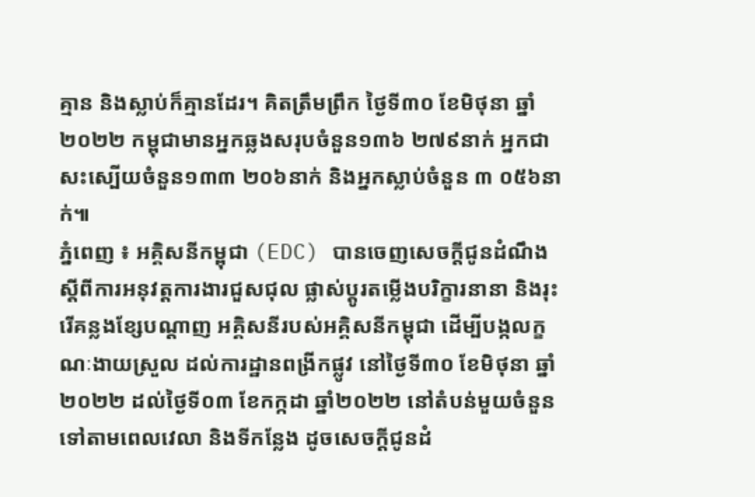គ្មាន និងស្លាប់ក៏គ្មានដែរ។ គិតត្រឹមព្រឹក ថ្ងៃទី៣០ ខែមិថុនា ឆ្នាំ២០២២ កម្ពុជាមានអ្នកឆ្លងសរុបចំនួន១៣៦ ២៧៩នាក់ អ្នកជាសះស្បើយចំនួន១៣៣ ២០៦នាក់ និងអ្នកស្លាប់ចំនួន ៣ ០៥៦នាក់៕
ភ្នំពេញ ៖ អគ្គិសនីកម្ពុជា (EDC) បានចេញសេចក្តីជូនដំណឹង ស្តីពីការអនុវត្តការងារជួសជុល ផ្លាស់ប្តូរតម្លើងបរិក្ខារនានា និងរុះរើគន្លងខ្សែបណ្តាញ អគ្គិសនីរបស់អគ្គិសនីកម្ពុជា ដើម្បីបង្កលក្ខណៈងាយស្រួល ដល់ការដ្ឋានពង្រីកផ្លូវ នៅថ្ងៃទី៣០ ខែមិថុនា ឆ្នាំ២០២២ ដល់ថ្ងៃទី០៣ ខែកក្កដា ឆ្នាំ២០២២ នៅតំបន់មួយចំនួនទៅតាមពេលវេលា និងទីកន្លែង ដូចសេចក្តីជូនដំ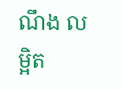ណឹង លម្អិត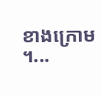ខាងក្រោម ។...